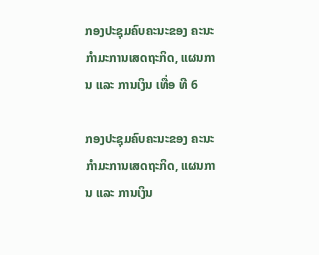ກອງປະຊຸມຄົບຄະນະຂອງ ຄະນະກຳມະການເສດຖະກິດ, ແຜນການ ແລະ ການເງິນ ເທື່ອ ທີ 6

ກອງປະຊຸມຄົບຄະນະຂອງ ຄະນະກຳມະການເສດຖະກິດ, ແຜນການ ແລະ ການເງິນ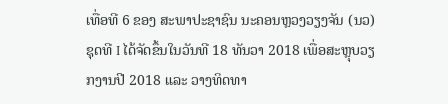ເທື່ອທີ 6 ຂອງ ສະພາປະຊາຊົນ ນະຄອນຫຼວງວຽງຈັນ (ນວ) ຊຸດທີ I ໄດ້ຈັດຂຶ້ນໃນວັນທີ 18 ທັນວາ 2018 ເພື່ອສະຫຼຸບວຽກງານປີ 2018 ແລະ ວາງທິດທາ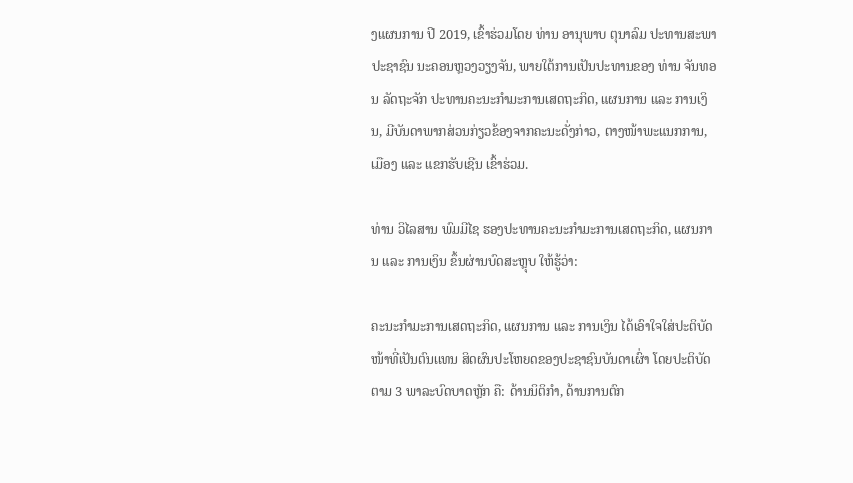ງແຜນການ ປີ 2019, ເຂົ້າຮ່ວມໂດຍ ທ່ານ ອານຸພາບ ຕຸນາລົມ ປະທານສະພາປະຊາຊົນ ນະຄອນຫຼວງວຽງຈັນ, ພາຍໃຕ້ການເປັນປະທານຂອງ ທ່ານ ຈັນທອນ ລັດຖະຈັກ ປະທານຄະນະກຳມະການເສດຖະກິດ, ແຜນການ ແລະ ການເງິນ, ມີບັນດາພາກສ່ວນກ່ຽວຂ້ອງຈາກຄະນະດັ່ງກ່າວ, ຕາງໜ້າພະແນກການ, ເມືອງ ແລະ ແຂກຮັບເຊີນ ເຂົ້າຮ່ວມ.

ທ່ານ ວິໄລສານ ພົມມີໄຊ ຮອງປະທານຄະນະກໍາມະການເສດຖະກິດ, ແຜນການ ແລະ ການເງິນ ຂຶ້ນຜ່ານບົດສະຫຼຸບ ໃຫ້ຮູ້ວ່າ:

ຄະນະກຳມະການເສດຖະກິດ, ແຜນການ ແລະ ການເງິນ ໄດ້ເອົາໃຈໃສ່ປະຕິບັດໜ້າທີ່ເປັນຕົນເເທນ ສິດຜົນປະໂຫຍດຂອງປະຊາຊົນບັນດາເຜົ່າ ໂດຍປະຕິບັດຕາມ 3 ພາລະບົດບາດຫຼັກ ຄື: ດ້ານນິຕິກຳ, ດ້ານການຕົກ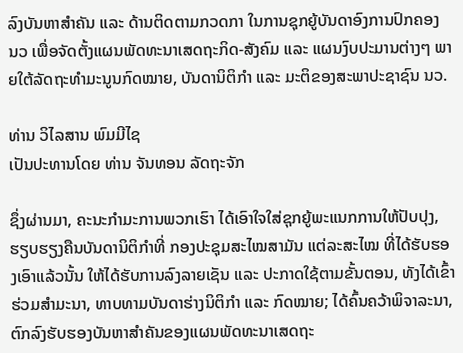ລົງບັນຫາສຳຄັນ ແລະ ດ້ານຕິດຕາມກວດກາ ໃນການຊຸກຍູ້ບັນດາອົງການປົກຄອງ ນວ ເພື່ອຈັດຕັ້ງແຜນພັດທະນາເສດຖະກິດ-ສັງຄົມ ແລະ ແຜນງົບປະມານຕ່າງໆ ພາຍໃຕ້ລັດຖະທຳມະນູນກົດໝາຍ, ບັນດານິຕິກຳ ແລະ ມະຕິຂອງສະພາປະຊາຊົນ ນວ.

ທ່ານ ວິໄລສານ ພົມມີໄຊ
ເປັນປະທານໂດຍ ທ່ານ ຈັນທອນ ລັດຖະຈັກ

ຊຶ່ງຜ່ານມາ, ຄະນະກໍາມະການພວກເຮົາ ໄດ້ເອົາໃຈໃສ່ຊຸກຍູ້ພະແນກການໃຫ້ປັບປຸງ, ຮຽບຮຽງຄືນບັນດານິຕິກໍາທີ່ ກອງປະຊຸມສະໄໝສາມັນ ແຕ່ລະສະໄໝ ທີ່ໄດ້ຮັບຮອງເອົາແລ້ວນັ້ນ ໃຫ້ໄດ້ຮັບການລົງລາຍເຊັນ ແລະ ປະກາດໃຊ້ຕາມຂັ້ນຕອນ, ທັງໄດ້ເຂົ້າຮ່ວມສໍາມະນາ, ທາບທາມບັນດາຮ່າງນິຕິກໍາ ແລະ ກົດໝາຍ; ໄດ້ຄົ້ນຄວ້າພິຈາລະນາ, ຕົກລົງຮັບຮອງບັນຫາສໍາຄັນຂອງແຜນພັດທະນາເສດຖະ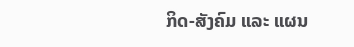ກິດ-ສັງຄົມ ແລະ ແຜນ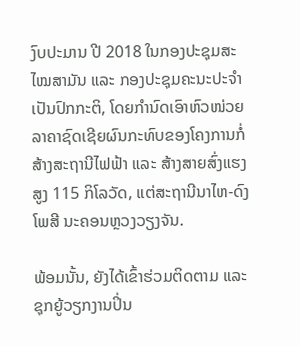ງົບປະມານ ປີ 2018 ໃນກອງປະຊຸມສະໄໝສາມັນ ແລະ ກອງປະຊຸມຄະນະປະຈໍາເປັນປົກກະຕິ, ໂດຍກໍານົດເອົາຫົວໜ່ວຍລາຄາຊົດເຊີຍຜົນກະທົບຂອງໂຄງການກໍ່ສ້າງສະຖານີໄຟຟ້າ ແລະ ສ້າງສາຍສົ່ງແຮງສູງ 115 ກິໂລວັດ, ແຕ່ສະຖານີນາໄຫ-ດົງໂພສີ ນະຄອນຫຼວງວຽງຈັນ.

ພ້ອມນັ້ນ, ຍັງໄດ້ເຂົ້າຮ່ວມຕິດຕາມ ແລະ ຊຸກຍູ້ວຽກງານປິ່ນ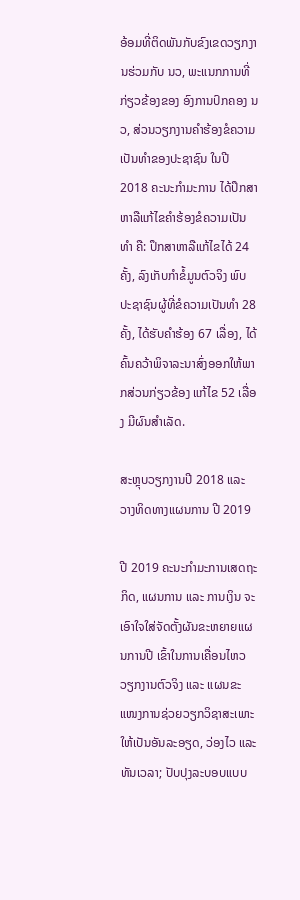ອ້ອມທີ່ຕິດພັນກັບຂົງເຂດວຽກງານຮ່ວມກັບ ນວ, ພະແນກການທີ່ກ່ຽວຂ້ອງຂອງ ອົງການປົກຄອງ ນວ, ສ່ວນວຽກງານຄໍາຮ້ອງຂໍຄວາມເປັນທໍາຂອງປະຊາຊົນ ໃນປີ 2018 ຄະນະກໍາມະການ ໄດ້ປຶກສາຫາລືແກ້ໄຂຄໍາຮ້ອງຂໍຄວາມເປັນທໍາ ຄື: ປຶກສາຫາລືແກ້ໄຂໄດ້ 24 ຄັ້ງ, ລົງເກັບກໍາຂໍ້ມູນຕົວຈິງ ພົບປະຊາຊົນຜູ້ທີ່ຂໍຄວາມເປັນທໍາ 28 ຄັ້ງ, ໄດ້ຮັບຄໍາຮ້ອງ 67 ເລື່ອງ, ໄດ້ຄົ້ນຄວ້າພິຈາລະນາສົ່ງອອກໃຫ້ພາກສ່ວນກ່ຽວຂ້ອງ ແກ້ໄຂ 52 ເລື່ອງ ມີຜົນສຳເລັດ.

ສະຫຼຸບວຽກງານປີ 2018 ແລະ ວາງທິດທາງແຜນການ ປີ 2019

ປີ 2019 ຄະນະກຳມະການເສດຖະກິດ, ແຜນການ ແລະ ການເງິນ ຈະເອົາໃຈໃສ່ຈັດຕັ້ງຜັນຂະຫຍາຍແຜນການປີ ເຂົ້າໃນການເຄື່ອນໄຫວວຽກງານຕົວຈິງ ແລະ ແຜນຂະແໜງການຊ່ວຍວຽກວິຊາສະເພາະ ໃຫ້ເປັນອັນລະອຽດ, ວ່ອງໄວ ແລະ ທັນເວລາ; ປັບປຸງລະບອບແບບ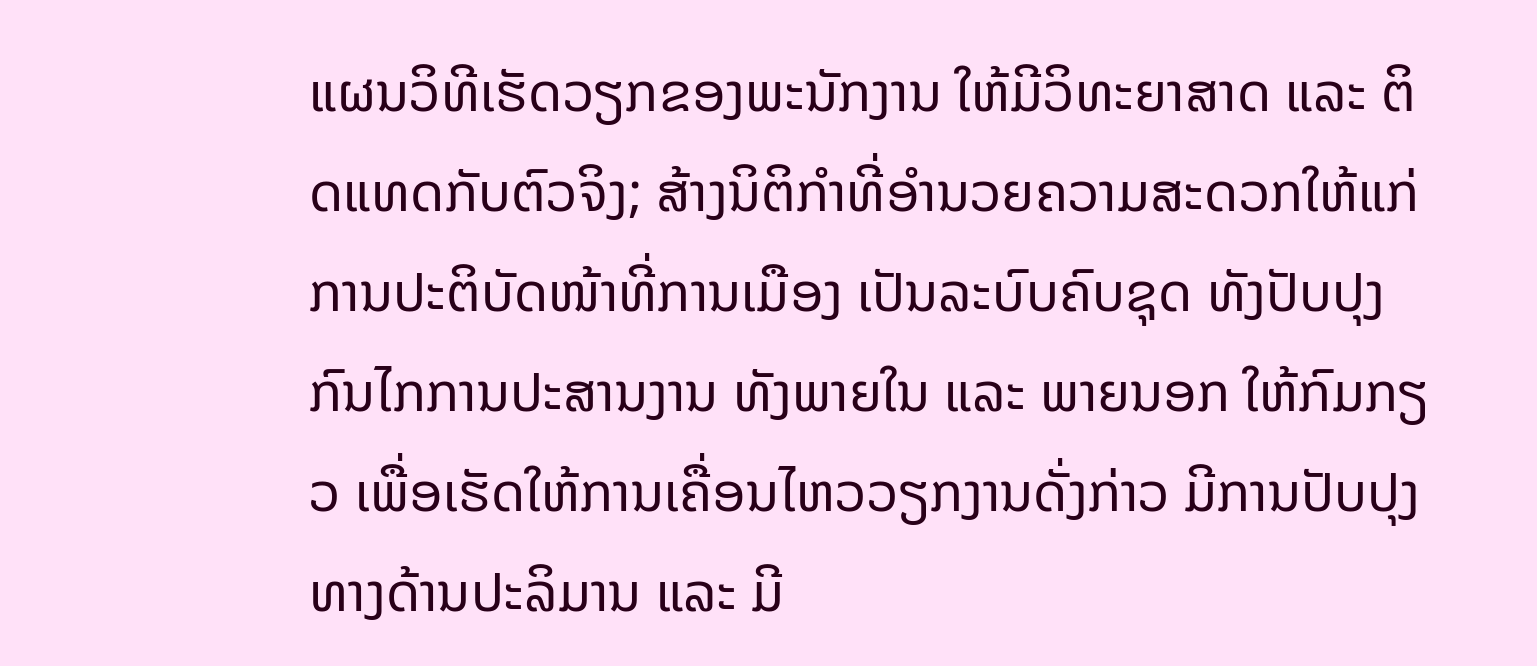ແຜນວິທີເຮັດວຽກຂອງພະນັກງານ ໃຫ້ມີວິທະຍາສາດ ແລະ ຕິດແທດກັບຕົວຈິງ; ສ້າງນິຕິກໍາທີ່ອໍານວຍຄວາມສະດວກໃຫ້ແກ່ການປະຕິບັດໜ້າທີ່ການເມືອງ ເປັນລະບົບຄົບຊຸດ ທັງປັບປຸງກົນໄກການປະສານງານ ທັງພາຍໃນ ແລະ ພາຍນອກ ໃຫ້ກົມກຽວ ເພື່ອເຮັດໃຫ້ການເຄື່ອນໄຫວວຽກງານດັ່ງກ່າວ ມີການປັບປຸງທາງດ້ານປະລິມານ ແລະ ມີ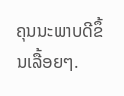ຄຸນນະພາບດີຂຶ້ນເລື້ອຍໆ.